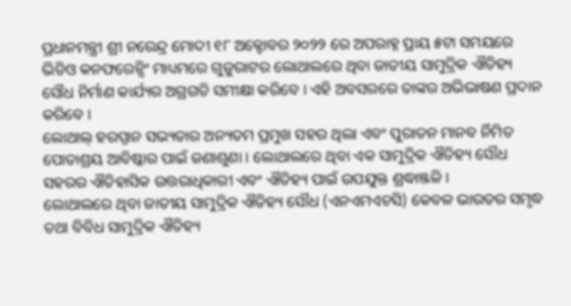ପ୍ରଧାନମନ୍ତ୍ରୀ ଶ୍ରୀ ନରେନ୍ଦ୍ର ମୋଦୀ ୧୮ ଅକ୍ଟୋବର ୨୦୨୨ ରେ ଅପରାହ୍ନ ପ୍ରାୟ ୫ଟା ସମୟରେ ଭିଡିଓ କନଫରେନ୍ସିଂ ମାଧ୍ୟମରେ ଗୁଜୁରାଟର ଲୋଥାଲରେ ଥିବା ଜାତୀୟ ସାମୁଦ୍ରିକ ଐତିହ୍ୟ ସୌଧ ନିର୍ମାଣ କାର୍ଯ୍ୟର ଅଗ୍ରଗତି ସମୀକ୍ଷା କରିବେ । ଏହି ଅବସରରେ ତାଙ୍କର ଅଭିଭାଷଣ ପ୍ରଦାନ କରିବେ ।
ଲୋଥାଲ୍ ହରପ୍ପାନ ସଭ୍ୟତାର ଅନ୍ୟତମ ପ୍ରମୁଖ ସହର ଥିଲା ଏବଂ ପୁରାତନ ମାନବ ର୍ନିମିତ ପୋତାଶ୍ରୟ ଆବିଷ୍କାର ପାଇଁ ଜଣାଶୁଣା । ଲୋଥାଲରେ ଥିବା ଏକ ସାମୁଦ୍ରିକ ଐତିହ୍ୟ ସୌଧ ସହରର ଐତିହାସିକ ଉତ୍ତରାଧିକାରୀ ଏବଂ ଐତିହ୍ୟ ପାଇଁ ଉପଯୁକ୍ତ ଶ୍ରଦ୍ଧାଞ୍ଜଳି ।
ଲୋଥାଲରେ ଥିବା ଜାତୀୟ ସାମୁଦ୍ରିକ ଐତିହ୍ୟ ସୌଧ (ଏନଏମଏଚସି) କେବଳ ଭାରତର ସମୃଦ୍ଧ ତଥା ବିବିଧ ସାମୁଦ୍ରିକ ଐତିହ୍ୟ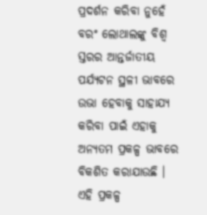ପ୍ରଦର୍ଶନ କରିବା ନୁହେଁ ବରଂ ଲୋଥାଲଙ୍କୁ ବିଶ୍ୱ ସ୍ତରର ଆନ୍ତର୍ଜାତୀୟ ପର୍ଯ୍ୟଟନ ସ୍ଥଳୀ ଭାବରେ ଉଭା ହେବାକୁ ସାହାଯ୍ୟ କରିବା ପାଇଁ ଏହାକୁ ଅନ୍ୟତମ ପ୍ରକଳ୍ପ ଭାବରେ ବିକଶିତ କରାଯାଉଛି । ଏହି ପ୍ରକଳ୍ପ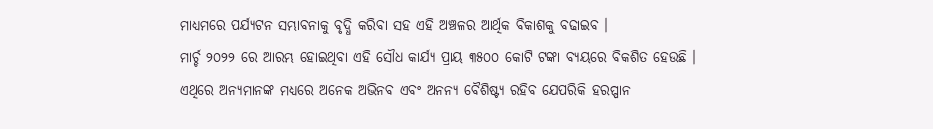ମାଧ୍ୟମରେ ପର୍ଯ୍ୟଟନ ସମ୍ଭାବନାକୁ ବୃଦ୍ଧି କରିବା ସହ ଏହି ଅଞ୍ଚଳର ଆର୍ଥିକ ବିକାଶକୁ ବଢାଇବ ।
ମାର୍ଚ୍ଚ ୨୦୨୨ ରେ ଆରମ୍ଭ ହୋଇଥିବା ଏହି ସୌଧ କାର୍ଯ୍ୟ ପ୍ରାୟ ୩୫୦୦ କୋଟି ଟଙ୍କା ବ୍ୟୟରେ ବିକଶିତ ହେଉଛି । ଏଥିରେ ଅନ୍ୟମାନଙ୍କ ମଧ୍ୟରେ ଅନେକ ଅଭିନବ ଏବଂ ଅନନ୍ୟ ବୈଶିଷ୍ଟ୍ୟ ରହିବ ଯେପରିକି ହରପ୍ପାନ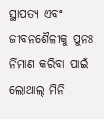ସ୍ଥାପତ୍ୟ ଏବଂ ଜୀବନଶୈଳୀକୁ ପୁନଃ ର୍ନିମାଣ କରିବା ପାଇଁ ଲୋଥାଲ୍ ମିନି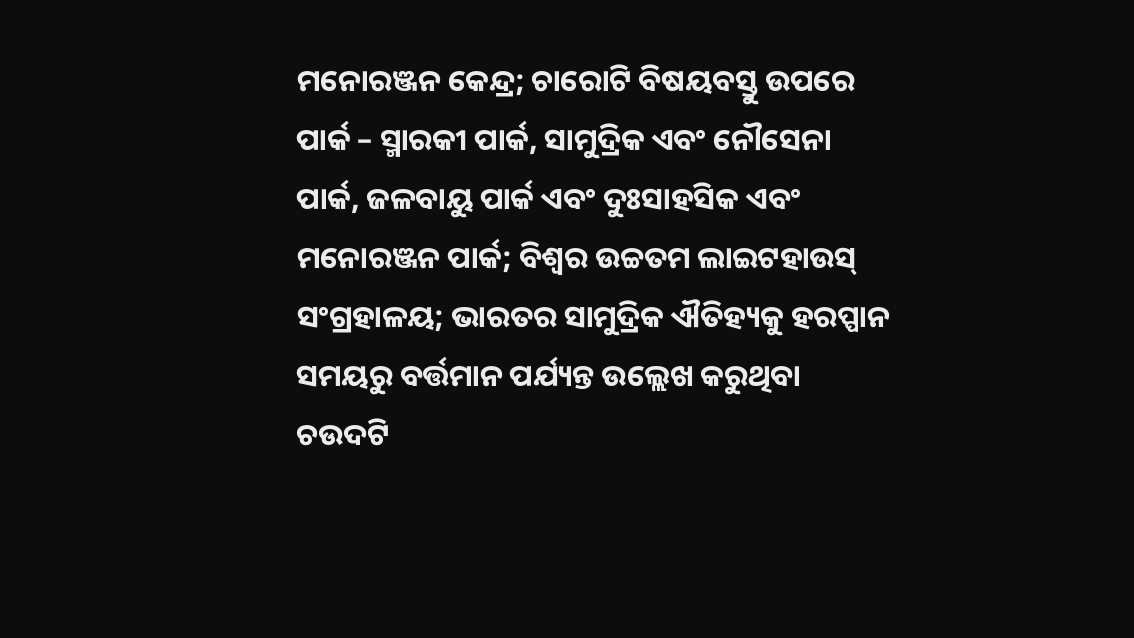ମନୋରଞ୍ଜନ କେନ୍ଦ୍ର; ଚାରୋଟି ବିଷୟବସ୍ତୁ ଉପରେ ପାର୍କ – ସ୍ମାରକୀ ପାର୍କ, ସାମୁଦ୍ରିକ ଏବଂ ନୌସେନା ପାର୍କ, ଜଳବାୟୁ ପାର୍କ ଏବଂ ଦୁଃସାହସିକ ଏବଂ ମନୋରଞ୍ଜନ ପାର୍କ; ବିଶ୍ୱର ଉଚ୍ଚତମ ଲାଇଟହାଉସ୍ ସଂଗ୍ରହାଳୟ; ଭାରତର ସାମୁଦ୍ରିକ ଐତିହ୍ୟକୁ ହରପ୍ପାନ ସମୟରୁ ବର୍ତ୍ତମାନ ପର୍ଯ୍ୟନ୍ତ ଉଲ୍ଲେଖ କରୁଥିବା ଚଉଦଟି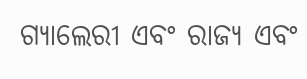ଗ୍ୟାଲେରୀ ଏବଂ ରାଜ୍ୟ ଏବଂ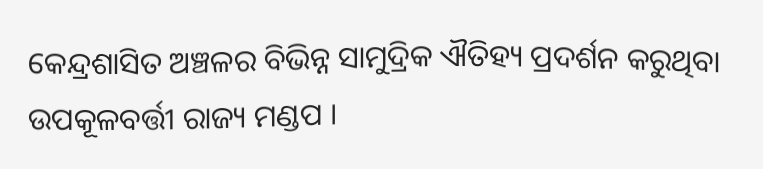କେନ୍ଦ୍ରଶାସିତ ଅଞ୍ଚଳର ବିଭିନ୍ନ ସାମୁଦ୍ରିକ ଐତିହ୍ୟ ପ୍ରଦର୍ଶନ କରୁଥିବା ଉପକୂଳବର୍ତ୍ତୀ ରାଜ୍ୟ ମଣ୍ଡପ ।